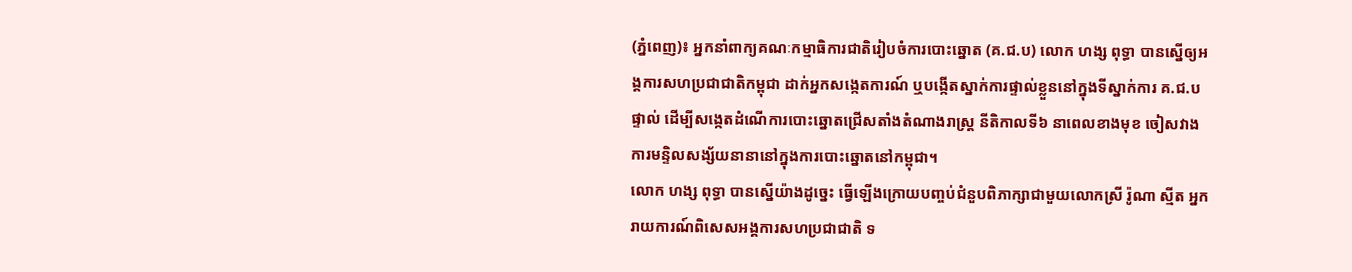(ភ្នំពេញ)៖ អ្នកនាំពាក្យគណៈកម្មាធិការជាតិរៀបចំការបោះឆ្នោត (គ.ជ.ប) លោក ហង្ស ពុទ្ធា បានស្នើឲ្យអង្គការសហប្រជាជាតិកម្ពុជា ដាក់អ្នកសង្កេតការណ៍ ឬបង្កើតស្នាក់ការផ្ទាល់ខ្លួននៅក្នុងទីស្នាក់ការ គ.ជ.ប ផ្ទាល់ ដើម្បីសង្កេតដំណើការបោះឆ្នោតជ្រើសតាំងតំណាងរាស្ត្រ នីតិកាលទី៦ នាពេលខាងមុខ ចៀសវាង ការមន្ទិលសង្ស័យនានានៅក្នុងការបោះឆ្នោតនៅកម្ពុជា។
លោក ហង្ស ពុទ្ធា បានស្នើយ៉ាងដូច្នេះ ធ្វើឡើងក្រោយបញ្ចប់ជំនួបពិភាក្សាជាមួយលោកស្រី រ៉ូណា ស្មីត អ្នករាយការណ៍ពិសេសអង្គការសហប្រជាជាតិ ទ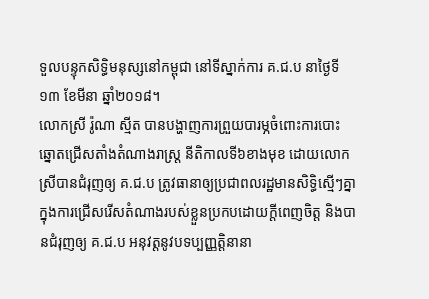ទួលបន្ទុកសិទ្ធិមនុស្សនៅកម្ពុជា នៅទីស្នាក់ការ គ.ជ.ប នាថ្ងៃទី១៣ ខែមីនា ឆ្នាំ២០១៨។
លោកស្រី រ៉ូណា ស្មីត បានបង្ហាញការព្រួយបារម្ភចំពោះការបោះឆ្នោតជ្រើសតាំងតំណាងរាស្ត្រ នីតិកាលទី៦ខាងមុខ ដោយលោកស្រីបានជំរុញឲ្យ គ.ជ.ប ត្រូវធានាឲ្យប្រជាពលរដ្ឋមានសិទ្ធិស្មើៗគ្នា ក្នុងការជ្រើសរើសតំណាងរបស់ខ្លួនប្រកបដោយក្តីពេញចិត្ត និងបានជំរុញឲ្យ គ.ជ.ប អនុវត្តនូវបទប្បញ្ញត្តិនានា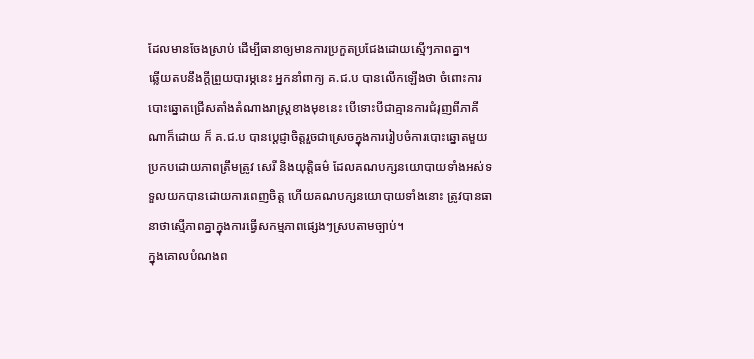ដែលមានចែងស្រាប់ ដើម្បីធានាឲ្យមានការប្រកួតប្រជែងដោយស្មើៗភាពគ្នា។
ឆ្លើយតបនឹងក្តីព្រួយបារម្ភនេះ អ្នកនាំពាក្យ គ.ជ.ប បានលើកឡើងថា ចំពោះការបោះឆ្នោតជ្រើសតាំងតំណាងរាស្ត្រខាងមុខនេះ បើទោះបីជាគ្មានការជំរុញពីភាគីណាក៏ដោយ ក៏ គ.ជ.ប បានប្ដេជ្ញាចិត្តរួចជាស្រេចក្នុងការរៀបចំការបោះឆ្នោតមួយ ប្រកបដោយភាពត្រឹមត្រូវ សេរី និងយុត្តិធម៌ ដែលគណបក្សនយោបាយទាំងអស់ទទួលយកបានដោយការពេញចិត្ត ហើយគណបក្សនយោបាយទាំងនោះ ត្រូវបានធានាថាស្មើភាពគ្នាក្នុងការធ្វើសកម្មភាពផ្សេងៗស្របតាមច្បាប់។
ក្នុងគោលបំណងព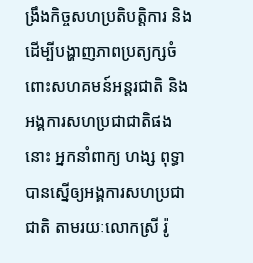ង្រឹងកិច្ចសហប្រតិបត្តិការ និងដើម្បីបង្ហាញភាពប្រត្យក្សចំពោះសហគមន៍អន្តរជាតិ និងអង្គការសហប្រជាជាតិផងនោះ អ្នកនាំពាក្យ ហង្ស ពុទ្ធា បានស្នើឲ្យអង្គការសហប្រជាជាតិ តាមរយៈលោកស្រី រ៉ូ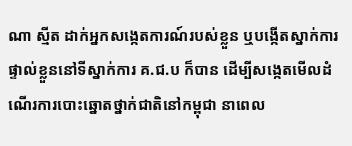ណា ស្មីត ដាក់អ្នកសង្កេតការណ៍របស់ខ្លួន ឬបង្កើតស្នាក់ការផ្ទាល់ខ្លួននៅទីស្នាក់ការ គ.ជ.ប ក៏បាន ដើម្បីសង្កេតមើលដំណើរការបោះឆ្នោតថ្នាក់ជាតិនៅកម្ពុជា នាពេល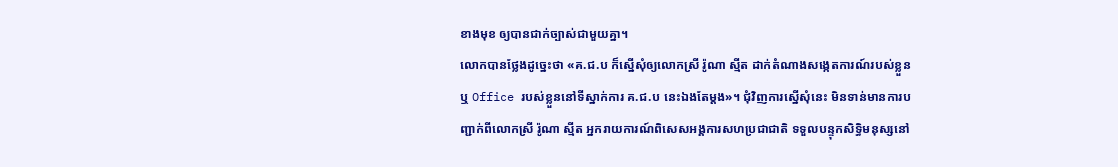ខាងមុខ ឲ្យបានជាក់ច្បាស់ជាមួយគ្នា។
លោកបានថ្លែងដូច្នេះថា «គ.ជ.ប ក៏ស្នើសុំឲ្យលោកស្រី រ៉ូណា ស្មីត ដាក់តំណាងសង្កេតការណ៍របស់ខ្លួន ឬ Office របស់ខ្លួននៅទីស្នាក់ការ គ.ជ.ប នេះឯងតែម្ដង»។ ជុំវិញការស្នើសុំនេះ មិនទាន់មានការបញ្ជាក់ពីលោកស្រី រ៉ូណា ស្មីត អ្នករាយការណ៍ពិសេសអង្គការសហប្រជាជាតិ ទទួលបន្ទុកសិទ្ធិមនុស្សនៅ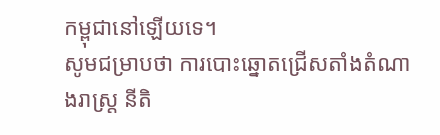កម្ពុជានៅឡើយទេ។
សូមជម្រាបថា ការបោះឆ្នោតជ្រើសតាំងតំណាងរាស្ត្រ នីតិ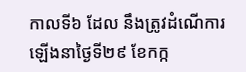កាលទី៦ ដែល នឹងត្រូវដំណើការឡើងនាថ្ងៃទី២៩ ខែកក្ក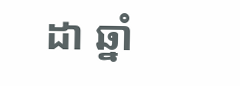ដា ឆ្នាំ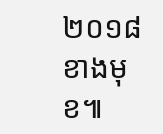២០១៨ ខាងមុខ៕